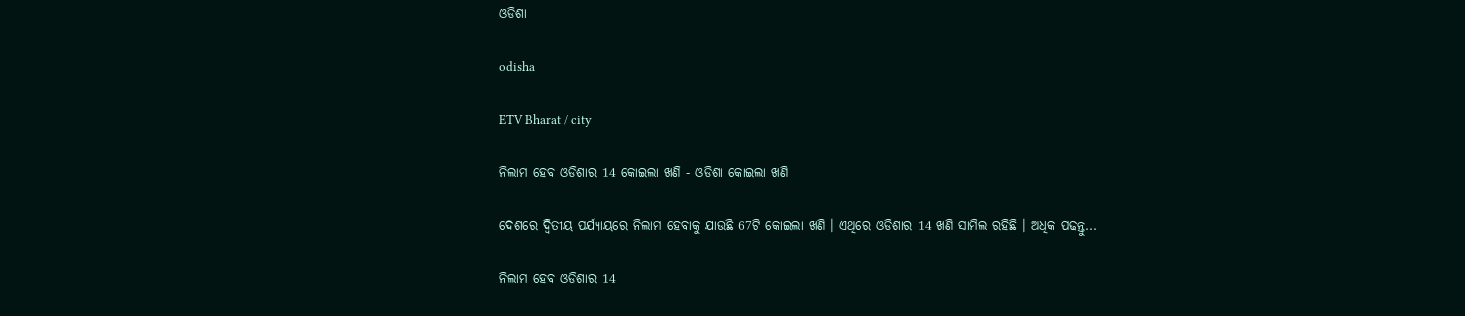ଓଡିଶା

odisha

ETV Bharat / city

ନିଲାମ ହେବ ଓଡିଶାର 14 କୋଇଲା ଖଣି - ଓଡିଶା କୋଇଲା ଖଣି

ଦେଶରେ ଦ୍ବିତୀୟ ପର୍ଯ୍ୟାୟରେ ନିଲାମ ହେବାକୁ ଯାଉଛି 67ଟି କୋଇଲା ଖଣି । ଏଥିରେ ଓଡିଶାର 14 ଖଣି ସାମିଲ ରହିଛି । ଅଧିକ ପଢନ୍ତୁ...

ନିଲାମ ହେବ ଓଡିଶାର 14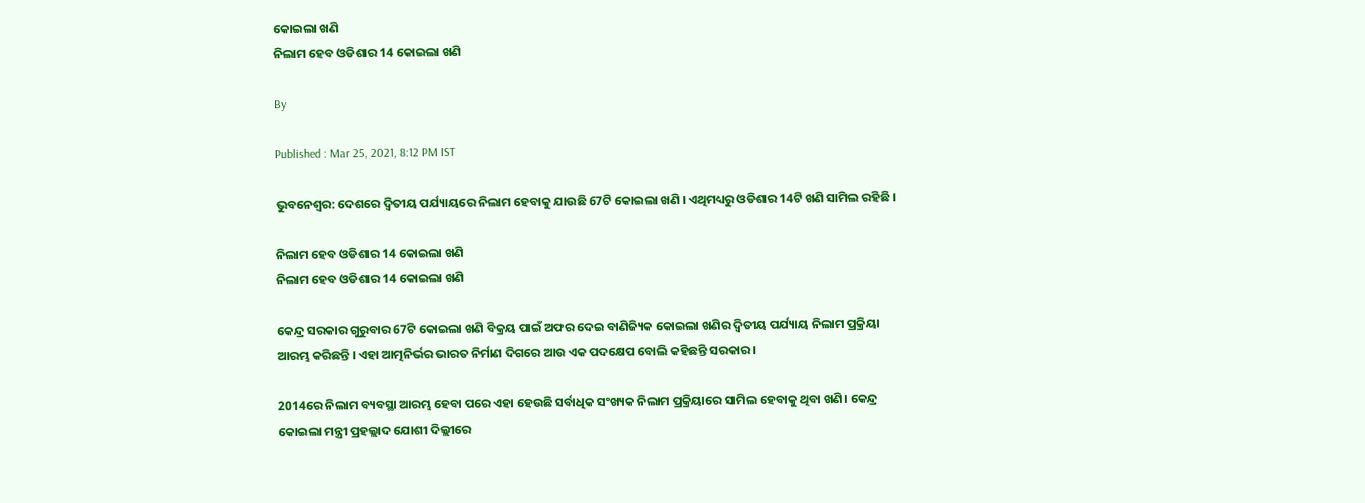କୋଇଲା ଖଣି
ନିଲାମ ହେବ ଓଡିଶାର 14 କୋଇଲା ଖଣି

By

Published : Mar 25, 2021, 8:12 PM IST

ଭୁବନେଶ୍ବର: ଦେଶରେ ଦ୍ବିତୀୟ ପର୍ଯ୍ୟାୟରେ ନିଲାମ ହେବାକୁ ଯାଉଛି 67ଟି କୋଇଲା ଖଣି । ଏଥିମଧ୍ୟରୁ ଓଡିଶାର 14ଟି ଖଣି ସାମିଲ ରହିଛି ।

ନିଲାମ ହେବ ଓଡିଶାର 14 କୋଇଲା ଖଣି
ନିଲାମ ହେବ ଓଡିଶାର 14 କୋଇଲା ଖଣି

କେନ୍ଦ୍ର ସରକାର ଗୁରୁବାର 67ଟି କୋଇଲା ଖଣି ବିକ୍ରୟ ପାଇଁ ଅଫର ଦେଇ ବାଣିଜ୍ୟିକ କୋଇଲା ଖଣିର ଦ୍ବିତୀୟ ପର୍ଯ୍ୟାୟ ନିଲାମ ପ୍ରକ୍ରିୟା ଆରମ୍ଭ କରିଛନ୍ତି । ଏହା ଆତ୍ମନିର୍ଭର ଭାରତ ନିର୍ମାଣ ଦିଗରେ ଆଉ ଏକ ପଦକ୍ଷେପ ବୋଲି କହିଛନ୍ତି ସରକାର ।

2014ରେ ନିଲାମ ବ୍ୟବସ୍ଥା ଆରମ୍ଭ ହେବା ପରେ ଏହା ହେଉଛି ସର୍ବାଧିକ ସଂଖ୍ୟକ ନିଲାମ ପ୍ରକ୍ରିୟାରେ ସାମିଲ ହେବାକୁ ଥିବା ଖଣି। କେନ୍ଦ୍ର କୋଇଲା ମନ୍ତ୍ରୀ ପ୍ରହଲ୍ଲାଦ ଯୋଶୀ ଦିଲ୍ଲୀରେ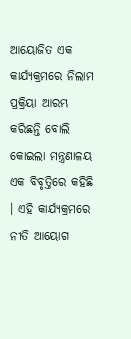ଆୟୋଜିତ ଏକ କାର୍ଯ୍ୟକ୍ରମରେ ନିଲାମ ପ୍ରକ୍ରିୟା ଆରମ୍ଭ କରିଛନ୍ତି ବୋଲି କୋଇଲା ମନ୍ତ୍ରଣାଳୟ ଏକ ବିବୃତ୍ତିରେ କହିଛି । ଏହି କାର୍ଯ୍ୟକ୍ରମରେ ନୀତି ଆୟୋଗ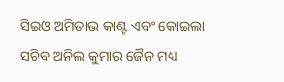ସିଇଓ ଅମିତାଭ କାଣ୍ଟ ଏବଂ କୋଇଲା ସଚିବ ଅନିଲ କୁମାର ଜୈନ ମଧ୍ୟ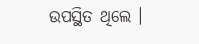ଉପସ୍ଥିତ ଥିଲେ ।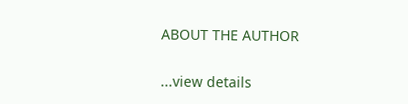ABOUT THE AUTHOR

...view details